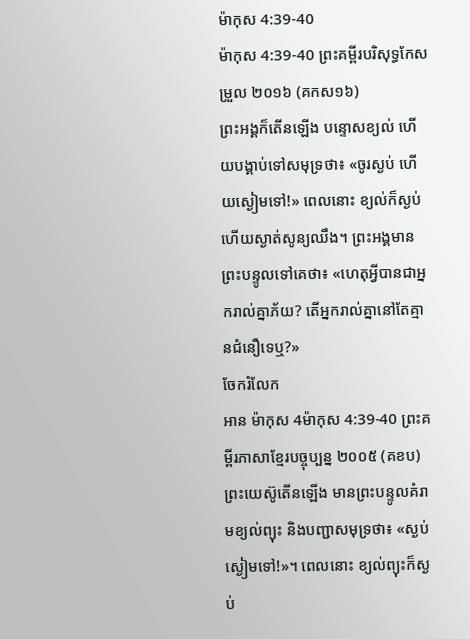ម៉ាកុស 4:39-40
ម៉ាកុស 4:39-40 ព្រះគម្ពីរបរិសុទ្ធកែសម្រួល ២០១៦ (គកស១៦)
ព្រះអង្គក៏តើនឡើង បន្ទោសខ្យល់ ហើយបង្គាប់ទៅសមុទ្រថា៖ «ចូរស្ងប់ ហើយស្ងៀមទៅ!» ពេលនោះ ខ្យល់ក៏ស្ងប់ ហើយស្ងាត់សូន្យឈឹង។ ព្រះអង្គមានព្រះបន្ទូលទៅគេថា៖ «ហេតុអ្វីបានជាអ្នករាល់គ្នាភ័យ? តើអ្នករាល់គ្នានៅតែគ្មានជំនឿទេឬ?»
ចែករំលែក
អាន ម៉ាកុស 4ម៉ាកុស 4:39-40 ព្រះគម្ពីរភាសាខ្មែរបច្ចុប្បន្ន ២០០៥ (គខប)
ព្រះយេស៊ូតើនឡើង មានព្រះបន្ទូលគំរាមខ្យល់ព្យុះ និងបញ្ជាសមុទ្រថា៖ «ស្ងប់ស្ងៀមទៅ!»។ ពេលនោះ ខ្យល់ព្យុះក៏ស្ងប់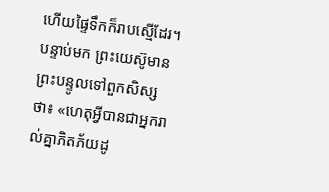ហើយផ្ទៃទឹកក៏រាបស្មើដែរ។ បន្ទាប់មក ព្រះយេស៊ូមានព្រះបន្ទូលទៅពួកសិស្សថា៖ «ហេតុអ្វីបានជាអ្នករាល់គ្នាភិតភ័យដូ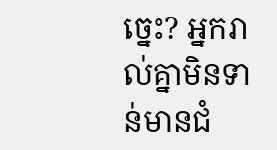ច្នេះ? អ្នករាល់គ្នាមិនទាន់មានជំ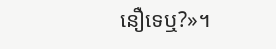នឿទេឬ?»។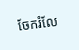ចែករំលែ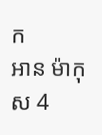ក
អាន ម៉ាកុស 4